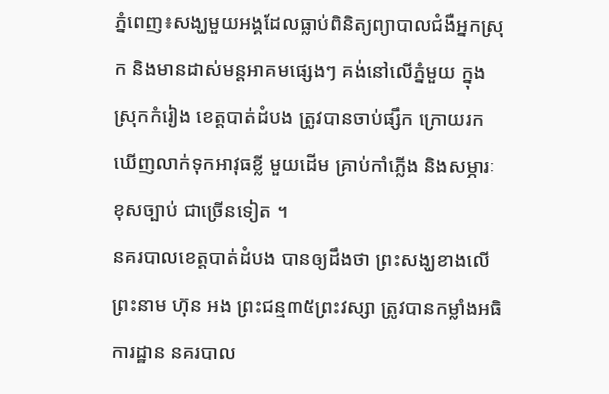ភ្នំពេញ៖សង្ឃមួយអង្គដែលធ្លាប់ពិនិត្យព្យាបាលជំងឺអ្នកស្រុក និងមានដាស់មន្តអាគមផ្សេងៗ គង់នៅលើភ្នំមួយ ក្នុងស្រុកកំរៀង ខេត្តបាត់ដំបង ត្រូវបានចាប់ផ្សឹក ក្រោយរកឃើញលាក់ទុកអាវុធខ្លី មួយដើម គ្រាប់កាំភ្លើង និងសម្ភារៈខុសច្បាប់ ជាច្រើនទៀត ។
នគរបាលខេត្តបាត់ដំបង បានឲ្យដឹងថា ព្រះសង្ឃខាងលើព្រះនាម ហ៊ុន អង ព្រះជន្ម៣៥ព្រះវស្សា ត្រូវបានកម្លាំងអធិការដ្ឋាន នគរបាល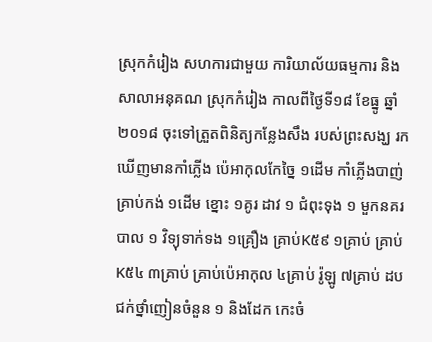ស្រុកកំរៀង សហការជាមួយ ការិយាល័យធម្មការ និងសាលាអនុគណ ស្រុកកំរៀង កាលពីថ្ងៃទី១៨ ខែធ្នូ ឆ្នាំ២០១៨ ចុះទៅត្រួតពិនិត្យកន្លែងសឹង របស់ព្រះសង្ឃ រកឃើញមានកាំភ្លើង ប៉េអាកុលកែច្នៃ ១ដើម កាំភ្លើងបាញ់គ្រាប់កង់ ១ដើម ខ្នោះ ១គូរ ដាវ ១ ជំពុះទុង ១ មួកនគរបាល ១ វិទ្យុទាក់ទង ១គ្រឿង គ្រាប់K៥៩ ១គ្រាប់ គ្រាប់K៥៤ ៣គ្រាប់ គ្រាប់ប៉េអាកុល ៤គ្រាប់ រ៉ូឡូ ៧គ្រាប់ ដបជក់ថ្នាំញៀនចំនួន ១ និងដែក កេះចំ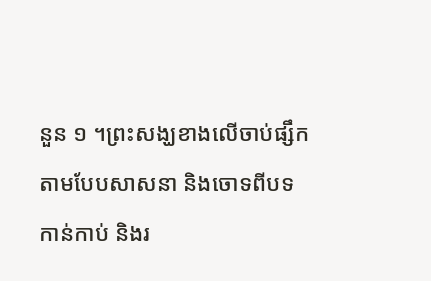នួន ១ ។ព្រះសង្ឃខាងលើចាប់ផ្សឹកតាមបែបសាសនា និងចោទពីបទកាន់កាប់ និងរ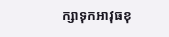ក្សាទុកអាវុធខុ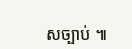សច្បាប់ ៕